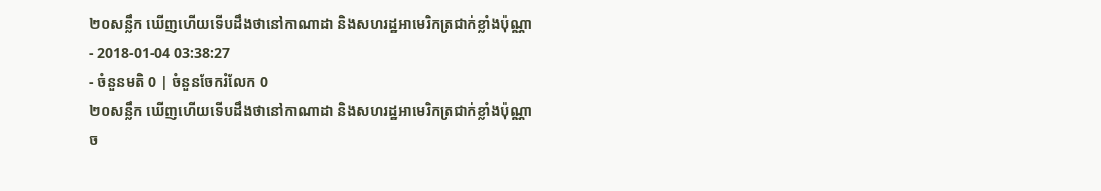២០សន្លឹក ឃើញហើយទើបដឹងថានៅកាណាដា និងសហរដ្ឋអាមេរិកត្រជាក់ខ្លាំងប៉ុណ្ណា
- 2018-01-04 03:38:27
- ចំនួនមតិ 0 | ចំនួនចែករំលែក 0
២០សន្លឹក ឃើញហើយទើបដឹងថានៅកាណាដា និងសហរដ្ឋអាមេរិកត្រជាក់ខ្លាំងប៉ុណ្ណា
ច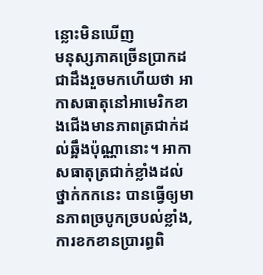ន្លោះមិនឃើញ
មនុស្សភាគច្រើនប្រាកដជាដឹងរួចមកហើយថា អាកាសធាតុនៅអាមេរិកខាងជើងមានភាពត្រជាក់ដល់ឆ្អឹងប៉ុណ្ណានោះ។ អាកាសធាតុត្រជាក់ខ្លាំងដល់ថ្នាក់កកនេះ បានធ្វើឲ្យមានភាពច្របូកច្របល់ខ្លាំង, ការខកខានប្រារព្ធពិ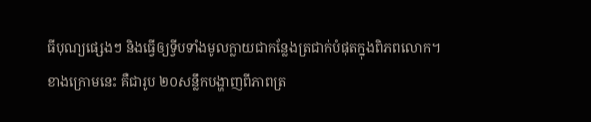ធីបុណ្យផ្សេងៗ និងធ្វើឲ្យទ្វីបទាំងមូលក្លាយជាកន្លែងត្រជាក់បំផុតក្នុងពិភពលោក។
ខាងក្រោមនេះ គឺជារូប ២០សន្លឹកបង្ហាញពីភាពត្រ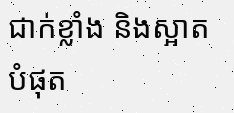ជាក់ខ្លាំង និងស្អាតបំផុត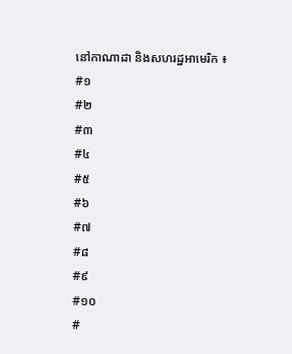នៅកាណាដា និងសហរដ្ឋអាមេរិក ៖
#១
#២
#៣
#៤
#៥
#៦
#៧
#៨
#៩
#១០
#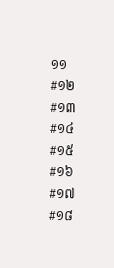១១
#១២
#១៣
#១៤
#១៥
#១៦
#១៧
#១៨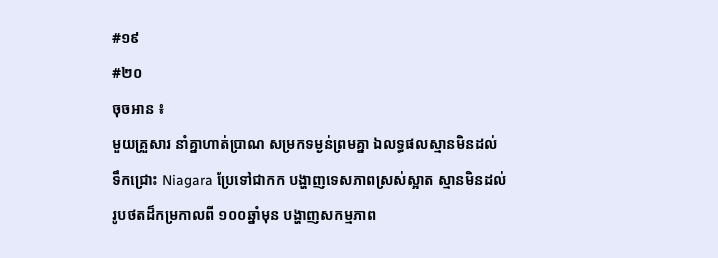#១៩
#២០
ចុចអាន ៖
មួយគ្រួសារ នាំគ្នាហាត់ប្រាណ សម្រកទម្ងន់ព្រមគ្នា ឯលទ្ធផលស្មានមិនដល់
ទឹកជ្រោះ Niagara ប្រែទៅជាកក បង្ហាញទេសភាពស្រស់ស្អាត ស្មានមិនដល់
រូបថតដ៏កម្រកាលពី ១០០ឆ្នាំមុន បង្ហាញសកម្មភាព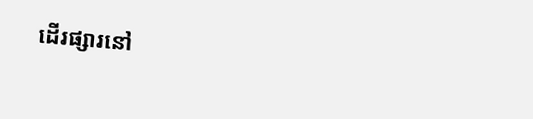ដើរផ្សារនៅ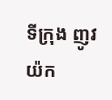ទីក្រុង ញូវយ៉ក